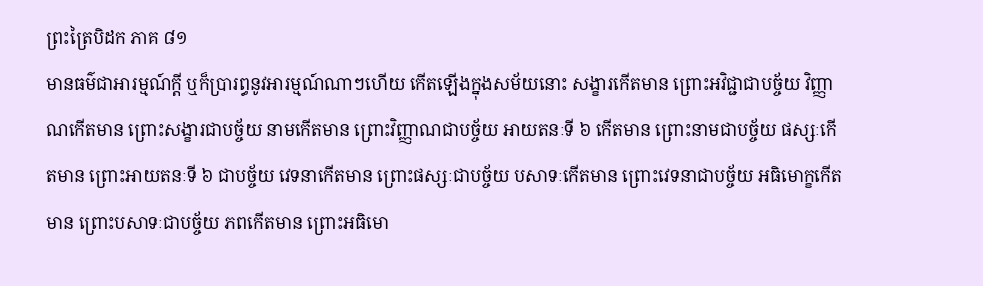ព្រះត្រៃបិដក ភាគ ៨១
មានធម៌ជាអារម្មណ៍ក្តី ឬក៏ប្រារព្ធនូវអារម្មណ៍ណាៗហើយ កើតឡើងក្នុងសម័យនោះ សង្ខារកើតមាន ព្រោះអវិជ្ជាជាបច្ច័យ វិញ្ញាណកើតមាន ព្រោះសង្ខារជាបច្ច័យ នាមកើតមាន ព្រោះវិញ្ញាណជាបច្ច័យ អាយតនៈទី ៦ កើតមាន ព្រោះនាមជាបច្ច័យ ផស្សៈកើតមាន ព្រោះអាយតនៈទី ៦ ជាបច្ច័យ វេទនាកើតមាន ព្រោះផស្សៈជាបច្ច័យ បសាទៈកើតមាន ព្រោះវេទនាជាបច្ច័យ អធិមោក្ខកើតមាន ព្រោះបសាទៈជាបច្ច័យ ភពកើតមាន ព្រោះអធិមោ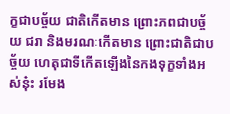ក្ខជាបច្ច័យ ជាតិកើតមាន ព្រោះភពជាបច្ច័យ ជរា និងមរណៈកើតមាន ព្រោះជាតិជាបច្ច័យ ហេតុជាទីកើតឡើងនៃកងទុក្ខទាំងអស់នុ៎ះ រមែង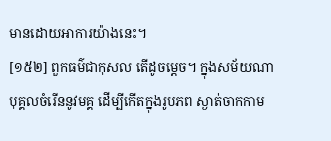មានដោយអាការយ៉ាងនេះ។
[១៥២] ពួកធម៌ជាកុសល តើដូចម្តេច។ ក្នុងសម័យណា បុគ្គលចំរើននូវមគ្គ ដើម្បីកើតក្នុងរូបភព ស្ងាត់ចាកកាម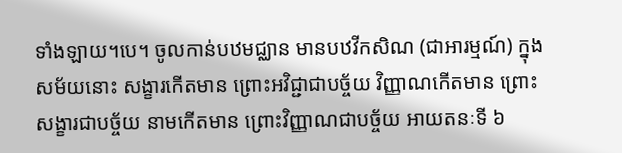ទាំងឡាយ។បេ។ ចូលកាន់បឋមជ្ឈាន មានបឋវីកសិណ (ជាអារម្មណ៍) ក្នុងសម័យនោះ សង្ខារកើតមាន ព្រោះអវិជ្ជាជាបច្ច័យ វិញ្ញាណកើតមាន ព្រោះសង្ខារជាបច្ច័យ នាមកើតមាន ព្រោះវិញ្ញាណជាបច្ច័យ អាយតនៈទី ៦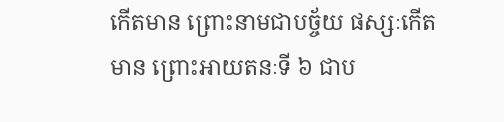កើតមាន ព្រោះនាមជាបច្ច័យ ផស្សៈកើតមាន ព្រោះអាយតនៈទី ៦ ជាប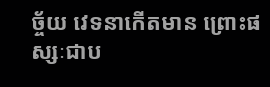ច្ច័យ វេទនាកើតមាន ព្រោះផស្សៈជាប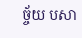ច្ច័យ បសា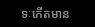ទៈកើតមាន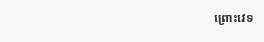ព្រោះវេទ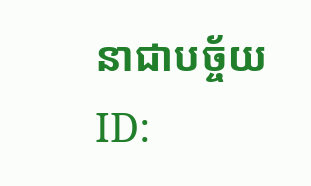នាជាបច្ច័យ
ID: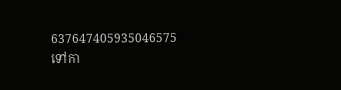637647405935046575
ទៅកា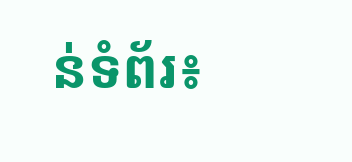ន់ទំព័រ៖